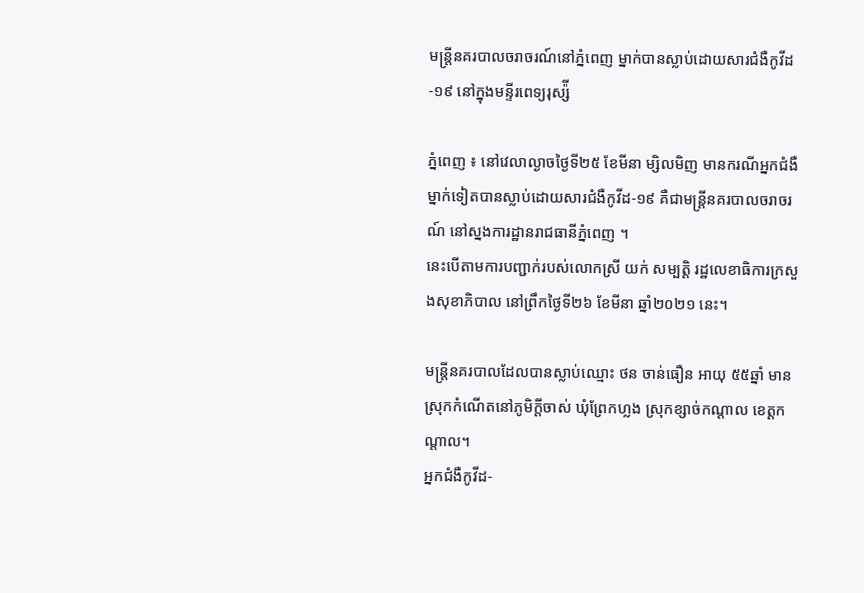មន្រ្តីនគរបាលចរាចរណ៍នៅភ្នំពេញ ម្នាក់បានស្លាប់ដោយសារជំងឺកូវីដ-១៩ នៅក្នុងមន្ទីរពេទ្យរុស្ស៉ី

ភ្នំពេញ ៖ នៅវេលាល្ងាចថ្ងៃទី២៥ ខែមីនា ម្សិលមិញ មានករណីអ្នកជំងឺម្នាក់ទៀតបានស្លាប់ដោយសារជំងឺកូវីដ-១៩ គឺជាមន្រ្តីនគរបាលចរាចរណ៍ នៅស្នងការដ្ឋានរាជធានីភ្នំពេញ ។
នេះបើតាមការបញ្ជាក់របស់លោកស្រី យក់ សម្បត្តិ រដ្ឋលេខាធិការក្រសួងសុខាភិបាល នៅព្រឹកថ្ងៃទី២៦ ខែមីនា ឆ្នាំ២០២១ នេះ។

មន្រ្តីនគរបាលដែលបានស្លាប់ឈ្មោះ ថន ចាន់ធឿន អាយុ ៥៥ឆ្នាំ មានស្រុកកំណើតនៅភូមិក្តីចាស់ ឃុំព្រែកហ្លង ស្រុកខ្សាច់កណ្តាល ខេត្តកណ្តាល។
អ្នកជំងឺកូវីដ-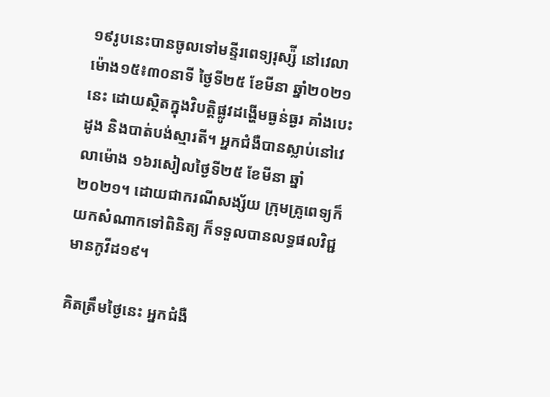១៩រូបនេះបានចូលទៅមន្ទីរពេទ្យរុស្ស៉ី នៅវេលាម៉ោង១៥៖៣០នាទី ថ្ងៃទី២៥ ខែមីនា ឆ្នាំ២០២១ នេះ ដោយស្ថិតក្នុងវិបត្តិផ្លូវដង្ហើមធ្ងន់ធ្ងរ គាំងបេះដូង និងបាត់បង់ស្មារតី។ អ្នកជំងឺបានស្លាប់នៅវេលាម៉ោង ១៦រសៀលថ្ងៃទី២៥ ខែមីនា ឆ្នាំ២០២១។ ដោយជាករណីសង្ស័យ ក្រុមគ្រូពេទ្យក៏យកសំណាកទៅពិនិត្យ ក៏ទទួលបានលទ្ធផលវិជ្ជមានកូវីដ១៩។

គិតត្រឹមថ្ងៃនេះ អ្នកជំងឺ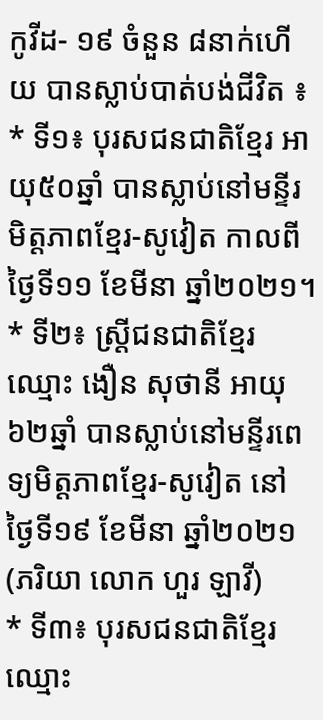កូវីដ- ១៩ ចំនួន ៨នាក់ហើយ បានស្លាប់បាត់បង់ជីវិត ៖
* ទី១៖ បុរសជនជាតិខ្មែរ អាយុ៥០ឆ្នាំ បានស្លាប់នៅមន្ទីរមិត្តភាពខ្មែរ-សូវៀត កាលពីថ្ងៃទី១១ ខែមីនា ឆ្នាំ២០២១។
* ទី២៖ ស្រ្តីជនជាតិខ្មែរ ឈ្មោះ ងឿន សុថានី អាយុ៦២ឆ្នាំ បានស្លាប់នៅមន្ទីរពេទ្យមិត្តភាពខ្មែរ-សូវៀត នៅថ្ងៃទី១៩ ខែមីនា ឆ្នាំ២០២១ (ភរិយា លោក ហួរ ឡាវី)
* ទី៣៖ បុរសជនជាតិខ្មែរ ឈ្មោះ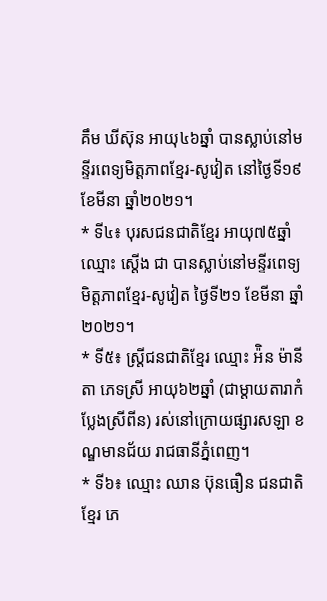គឹម ឃីស៊ុន អាយុ៤៦ឆ្នាំ បានស្លាប់នៅមន្ទីរពេទ្យមិត្តភាពខ្មែរ-សូវៀត នៅថ្ងៃទី១៩ ខែមីនា ឆ្នាំ២០២១។
* ទី៤៖ បុរសជនជាតិខ្មែរ អាយុ៧៥ឆ្នាំ ឈ្មោះ ស្តើង ជា បានស្លាប់នៅមន្ទីរពេទ្យមិត្តភាពខ្មែរ-សូវៀត ថ្ងៃទី២១ ខែមីនា ឆ្នាំ២០២១។
* ទី៥៖ ស្រ្តីជនជាតិខ្មែរ ឈ្មោះ អ៉ិន ម៉ានីតា ភេទស្រី អាយុ៦២ឆ្នាំ (ជាម្តាយតារាកំប្លែងស្រីពីន) រស់នៅក្រោយផ្សារសឡា ខណ្ឌមានជ័យ រាជធានីភ្នំពេញ។
* ទី៦៖ ឈ្មោះ ឈាន ប៊ុនធឿន ជនជាតិខ្មែរ ភេ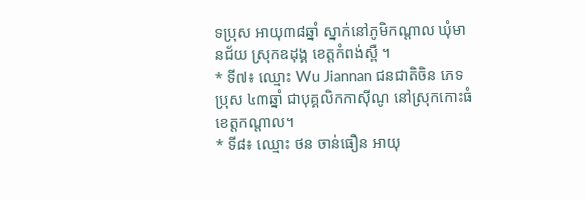ទប្រុស អាយុ៣៨ឆ្នាំ ស្នាក់នៅភូមិកណ្តាល ឃុំមានជ័យ ស្រុកឧដុង្គ ខេត្តកំពង់ស្ពឺ ។
* ទី៧៖ ឈ្មោះ Wu Jiannan ជនជាតិចិន ភេទប្រុស ៤៣ឆ្នាំ ជាបុគ្គលិកកាស៊ីណូ នៅស្រុកកោះធំ ខេត្តកណ្តាល។
* ទី៨៖ ឈ្មោះ ថន ចាន់ធឿន អាយុ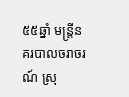៥៥ឆ្នាំ មន្រ្តីនគរបាលចរាចរណ៍ ស្រុ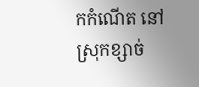កកំណើត នៅស្រុកខ្សាច់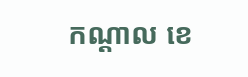កណ្តាល ខេ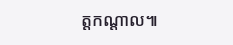ត្តកណ្តាល៕